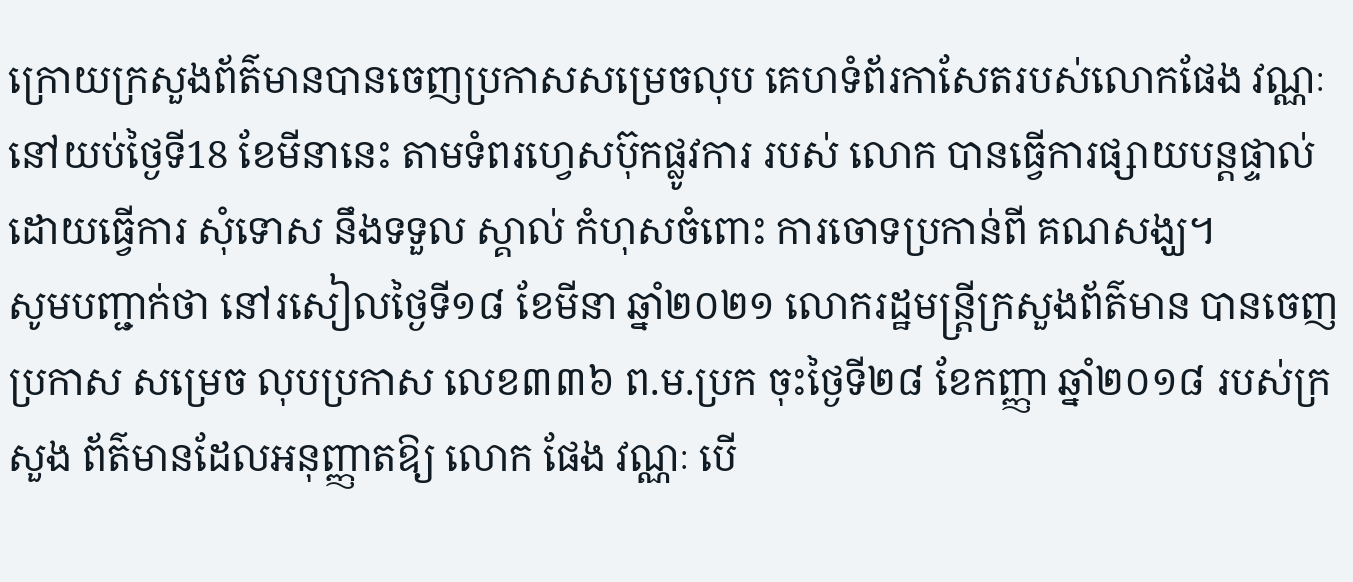ក្រោយក្រសួងព័ត៌មានបានចេញប្រកាសសម្រេចលុប គេហទំព័រកាសែតរបស់លោកផែង វណ្ណៈ នៅយប់ថ្ងៃទី18 ខែមីនានេះ តាមទំពរហ្វេសប៊ុកផ្លូវការ របស់ លោក បានធ្វើការផ្សាយបន្តផ្ទាល់ ដោយធ្វើការ សុំទោស នឹងទទួល ស្គាល់ កំហុសចំពោះ ការចោទប្រកាន់ពី គណសង្ឃ។
សូមបញ្ជាក់ថា នៅរសៀលថ្ងៃទី១៨ ខែមីនា ឆ្នាំ២០២១ លោករដ្ឋមន្ត្រីក្រសួងព័ត៌មាន បានចេញប្រកាស សម្រេច លុបប្រកាស លេខ៣៣៦ ព.ម.ប្រក ចុះថ្ងៃទី២៨ ខែកញ្ញា ឆ្នាំ២០១៨ របស់ក្រសួង ព័ត៌មានដែលអនុញ្ញាតឱ្យ លោក ផែង វណ្ណៈ បើ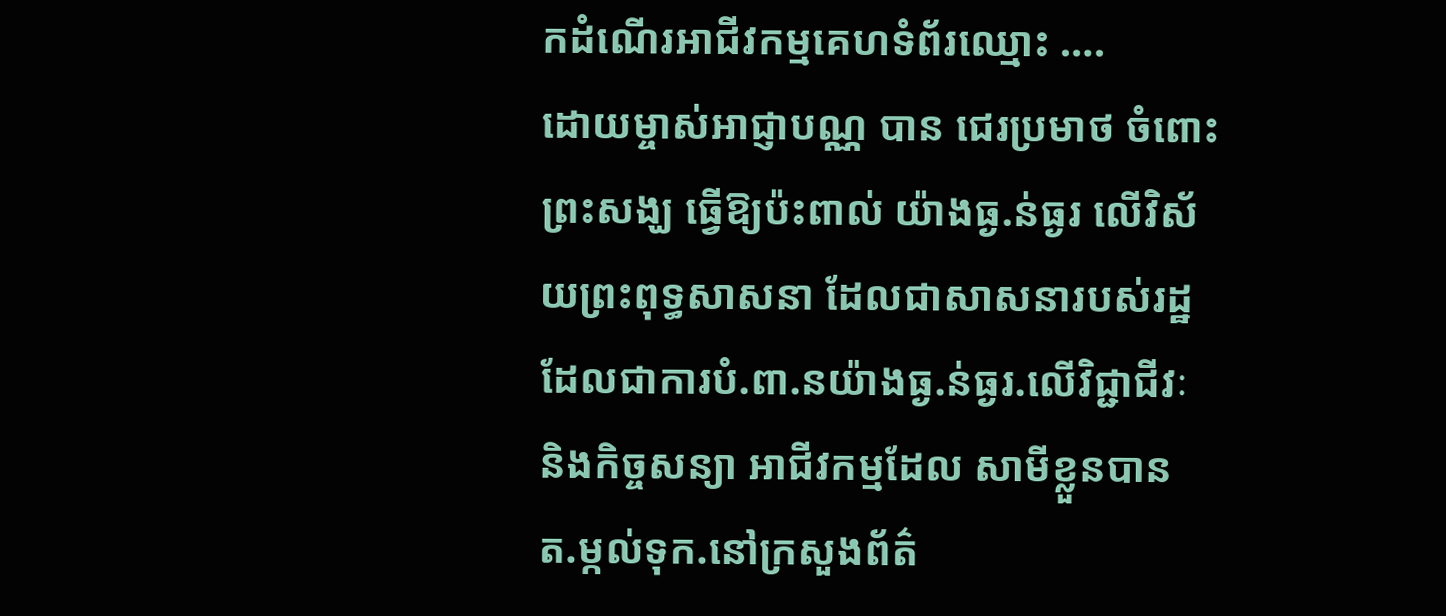កដំណើរអាជីវកម្មគេហទំព័រឈ្មោះ ….
ដោយម្ចាស់អាជ្ញាបណ្ណ បាន ជេរប្រមាថ ចំពោះព្រះសង្ឃ ធ្វើឱ្យប៉ះពាល់ យ៉ាងធ្ង.ន់ធ្ងរ លើវិស័យព្រះពុទ្ធសាសនា ដែលជាសាសនារបស់រដ្ឋ ដែលជាការបំ.ពា.នយ៉ាងធ្ង.ន់ធ្ងរ.លើវិជ្ជាជីវៈ និងកិច្ចសន្យា អាជីវកម្មដែល សាមីខ្លួនបាន ត.ម្កល់ទុក.នៅក្រសួងព័ត៌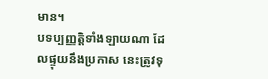មាន។
បទប្បញ្ញត្តិទាំងឡាយណា ដែលផ្ទុយនឹងប្រកាស នេះត្រូវទុ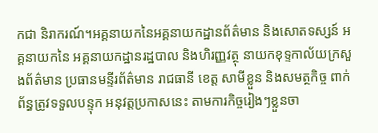កជា និរាករណ៍។អគ្គនាយកនៃអគ្គនាយកដ្ឋានព័ត៌មាន និងសោតទស្សន៍ អគ្គនាយកនៃ អគ្គនាយកដ្ឋានរដ្ឋបាល និងហិរញ្ញវត្ថុ នាយកខុទ្ទកាល័យក្រសួងព័ត៌មាន ប្រធានមន្ទីរព័ត៌មាន រាជធានី ខេត្ត សាមីខ្លួន និងសមត្ថកិច្ច ពាក់ព័ន្ធត្រូវទទួលបន្ទុក អនុវត្តប្រកាសនេះ តាមការកិច្ចរៀងៗខ្លួនចា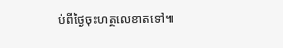ប់ពីថ្ងៃចុះហត្ថលេខាតទៅ៕